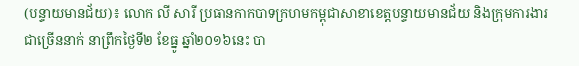(បន្ទាយមានជ័យ)៖ លោក លី សារី ប្រធានកាកបាទក្រហមកម្ពុជាសាខាខេត្តបន្ទាយមានជ័យ និងក្រុមការងារជាច្រើននាក់ នាព្រឹកថ្ងៃទី២ ខែធ្នូ ឆ្នាំ២០១៦នេះ បា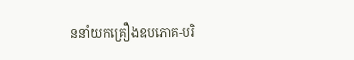ននាំយកគ្រឿងឧបភោគ-បរិ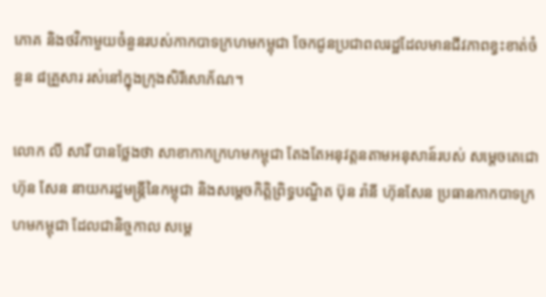ភោគ និងថវិកាមួយចំនួនរបស់កាកបាទក្រហមកម្ពុជា ចែកជូនប្រជាពលរដ្ឋដែលមានជីវភាពខ្វះខាត់ចំនួន ៨គ្រួសារ រស់នៅក្នុងក្រុងសិរីសោភ័ណ។

លោក លី សារី បានថ្លែងថា សាខាកាកក្រហមកម្ពុជា តែងតែអនុវត្តនតាមអនុសាន៍របស់ សម្តេចតេជោ ហ៊ុន សែន នាយករដ្ឋមន្ត្រីនៃកម្ពុជា និងសម្តេចកិត្តិព្រិទ្ធបណ្ឌិត ប៊ុន រ៉ានី ហ៊ុនសែន ប្រធានកាកបាទក្រហមកម្ពុជា ដែលជានិច្ចកាល សម្ដេ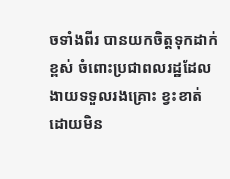ចទាំងពីរ បានយកចិត្តទុកដាក់ខ្ពស់ ចំពោះប្រជាពលរដ្ឋដែលងាយទទួលរងគ្រោះ ខ្វះខាត់ ដោយមិន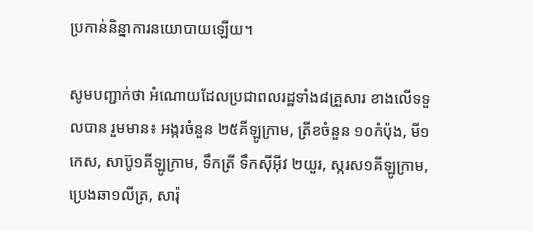ប្រកាន់និន្នាការនយោបាយឡើយ។

សូមបញ្ជាក់ថា អំណោយដែលប្រជាពលរដ្ឋទាំង៨គ្រួសារ ខាងលើទទួលបាន រួមមាន៖ អង្ករចំនួន ២៥គីឡូក្រាម, ត្រីខចំនួន ១០កំប៉ុង, មី១កេស, សាប៊ូ១គីឡូក្រាម, ទឹកត្រី ទឹកស៊ីអ៊ីវ ២យួរ, ស្ករស១គីឡូក្រាម, ប្រេងឆា១លីត្រ, សារ៉ុ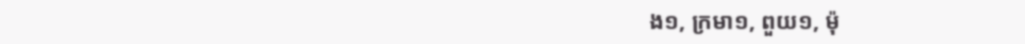ង១, ក្រមា១, ពួយ១, ម៉ុ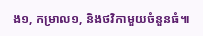ង១, កម្រាល១, និងថវិកាមួយចំនួនធំ៕